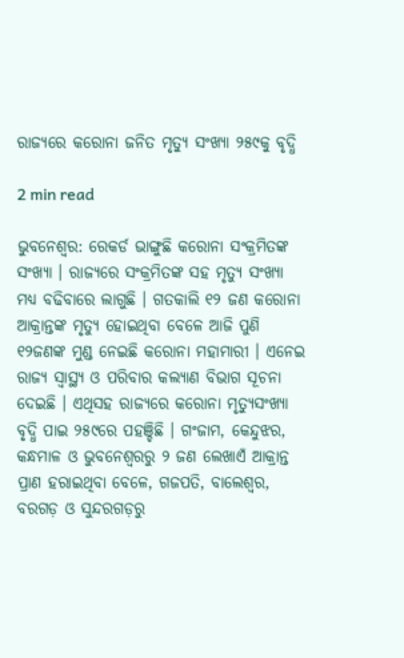ରାଜ୍ୟରେ କରୋନା ଜନିତ ମୃତ୍ୟୁ ସଂଖ୍ୟା ୨୫୯କୁ ବୃଦ୍ଧି

2 min read

ଭୁବନେଶ୍ୱର: ରେକର୍ଡ ଭାଙ୍ଗୁଛି କରୋନା ସଂକ୍ରମିତଙ୍କ ସଂଖ୍ୟା । ରାଜ୍ୟରେ ସଂକ୍ରମିତଙ୍କ ସହ ମୃତ୍ୟୁ ସଂଖ୍ୟା ମଧ୍ୟ ବଢିବାରେ ଲାଗୁଛି । ଗତକାଲି ୧୨ ଜଣ କରୋନା ଆକ୍ରାନ୍ତଙ୍କ ମୃତ୍ୟୁ ହୋଇଥିବା ବେଳେ ଆଜି ପୁଣି ୧୨ଜଣଙ୍କ ମୁଣ୍ଡ ନେଇଛି କରୋନା ମହାମାରୀ । ଏନେଇ ରାଜ୍ୟ ସ୍ୱାସ୍ଥ୍ୟ ଓ ପରିବାର କଲ୍ୟାଣ ବିଭାଗ ସୂଚନା ଦେଇଛି । ଏଥିସହ ରାଜ୍ୟରେ କରୋନା ମୃତ୍ୟୁସଂଖ୍ୟା ବୃଦ୍ଧି ପାଇ ୨୫୯ରେ ପହଞ୍ଚିଛି । ଗଂଜାମ, କେନ୍ଦୁଝର, କନ୍ଧମାଳ ଓ ଭୁବନେଶ୍ୱରରୁ ୨ ଜଣ ଲେଖାଏଁ ଆକ୍ରାନ୍ତ ପ୍ରାଣ ହରାଇଥିବା ବେଳେ, ଗଜପତି, ବାଲେଶ୍ୱର, ବରଗଡ଼ ଓ ସୁନ୍ଦରଗଡ଼ରୁ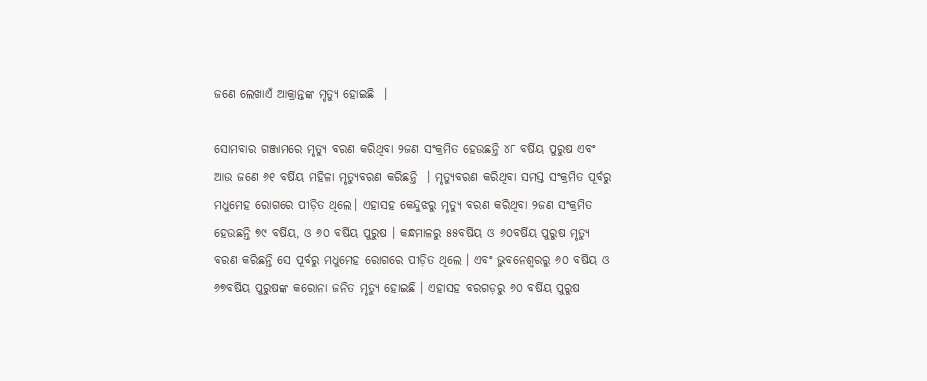ଜଣେ ଲେଖାଏଁ ଆକ୍ରାନ୍ତଙ୍କ ମୃତ୍ୟୁ ହୋଇଛି  ।

ସୋମବାର ଗଞ୍ଜାମରେ ମୃତ୍ୟୁ ବରଣ କରିଥିବା ୨ଜଣ ସଂକ୍ରମିତ ହେଉଛନ୍ତି ୪୮ ବର୍ଷିୟ ପୁରୁଷ ଏବଂ ଆଉ ଜଣେ ୬୧ ବର୍ଷିୟ ମହିଳା ମୃତ୍ୟୁବରଣ କରିଛନ୍ତି  । ମୃତ୍ୟୁବରଣ କରିଥିବା ସମସ୍ତ ସଂକ୍ରମିତ ପୂର୍ବରୁ ମଧୁମେହ ରୋଗରେ ପୀଡ଼ିତ ଥିଲେ। ଏହାସହ କେନ୍ଦୁଝରୁ ମୃତ୍ୟୁ ବରଣ କରିଥିବା ୨ଜଣ ସଂକ୍ରମିତ ହେଉଛନ୍ତି ୭୯ ବର୍ଷିୟ, ଓ ୬୦ ବର୍ଷିୟ ପୁରୁଷ । କନ୍ଧମାଳରୁ ୫୫ବର୍ଷିୟ ଓ ୬୦ବର୍ଷିୟ ପୁରୁଷ ମୃତ୍ୟୁ ବରଣ କରିଛନ୍ତି ସେ ପୂର୍ବରୁ ମଧୁମେହ ରୋଗରେ ପୀଡ଼ିତ ଥିଲେ । ଏବଂ ଭୁବନେଶ୍ୱରରୁ ୬୦ ବର୍ଷିୟ ଓ ୬୭ବର୍ଷିୟ ପୁରୁଷଙ୍କ କରୋନା ଜନିତ ମୃତ୍ୟୁ ହୋଇଛି । ଏହାସହ ବରଗଡ଼ରୁ ୬୦ ବର୍ଷିୟ ପୁରୁଷ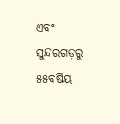ଏବଂ ସୁନ୍ଦରଗଡ଼ରୁ ୫୫ବର୍ଷିୟ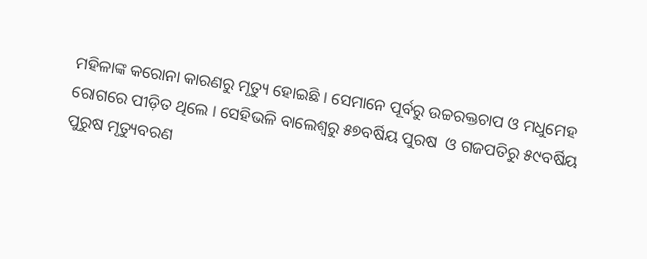ମହିଳାଙ୍କ କରୋନା କାରଣରୁ ମୃତ୍ୟୁ ହୋଇଛି । ସେମାନେ ପୂର୍ବରୁ ଉଚ୍ଚରକ୍ତଚାପ ଓ ମଧୁମେହ ରୋଗରେ ପୀଡ଼ିତ ଥିଲେ । ସେହିଭଳି ବାଲେଶ୍ୱରୁ ୫୭ବର୍ଷିୟ ପୁରଷ  ଓ ଗଜପତିରୁ ୫୯ବର୍ଷିୟ ପୁରୁଷ ମୃତ୍ୟୁବରଣ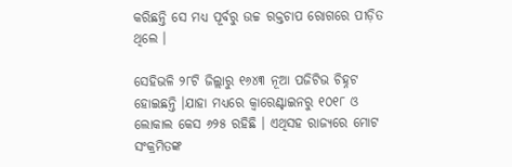କରିଛନ୍ତି ସେ ମଧ୍ୟ ପୂର୍ବରୁ ଉଚ୍ଚ ରକ୍ତଚାପ ରୋଗରେ ପୀଡ଼ିତ ଥିଲେ ।

ସେହିଭଳି ୨୮ଟି ଜିଲ୍ଲାରୁ ୧୬୪୩ ନୂଆ ପଜିଟିଭ ଚିହ୍ନଟ ହୋଇଛନ୍ତି ।ଯାହା ମଧ୍ୟରେ କ୍ୱାରେଣ୍ଟାଇନରୁ ୧୦୧୮ ଓ ଲୋକାଲ କେସ ୬୨୫ ରହିଛି । ଏଥିସହ ରାଜ୍ୟରେ ମୋଟ ସଂକ୍ରମିତଙ୍କ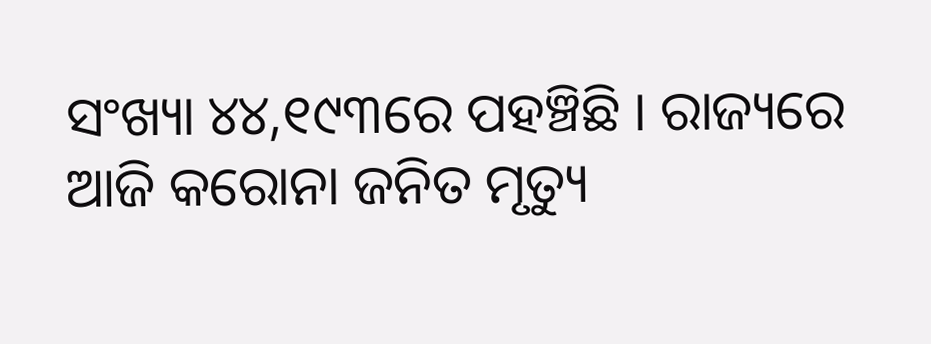ସଂଖ୍ୟା ୪୪,୧୯୩ରେ ପହଞ୍ଚିଛି । ରାଜ୍ୟରେ ଆଜି କରୋନା ଜନିତ ମୃତ୍ୟୁ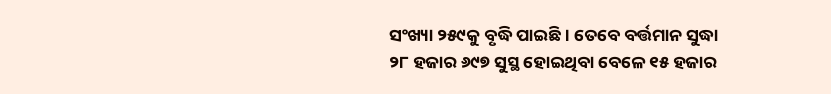ସଂଖ୍ୟା ୨୫୯କୁ ବୃଦ୍ଧି ପାଇଛି । ତେବେ ବର୍ତ୍ତମାନ ସୁଦ୍ଧା ୨୮ ହଜାର ୬୯୭ ସୁସ୍ଥ ହୋଇଥିବା ବେଳେ ୧୫ ହଜାର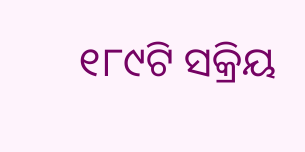୧୮୯ଟି ସକ୍ରିୟ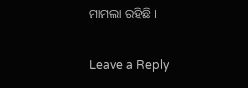ମାମଲା ରହିଛି ।

Leave a Reply